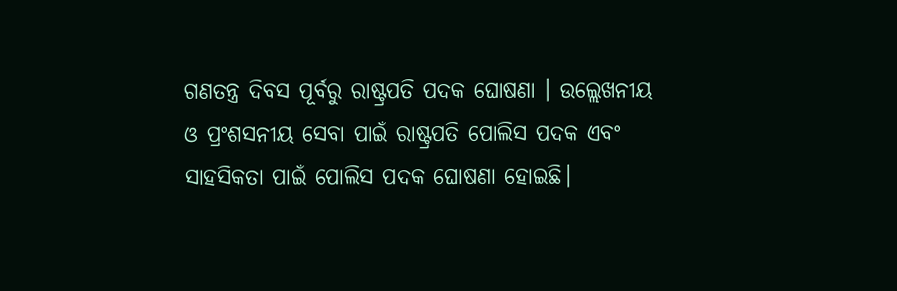ଗଣତନ୍ତ୍ର ଦିବସ ପୂର୍ବରୁ ରାଷ୍ଟ୍ରପତି ପଦକ ଘୋଷଣା । ଉଲ୍ଲେଖନୀୟ ଓ ପ୍ରଂଶସନୀୟ ସେବା ପାଇଁ ରାଷ୍ଟ୍ରପତି ପୋଲିସ ପଦକ ଏବଂ ସାହସିକତା ପାଇଁ ପୋଲିସ ପଦକ ଘୋଷଣା ହୋଇଛି।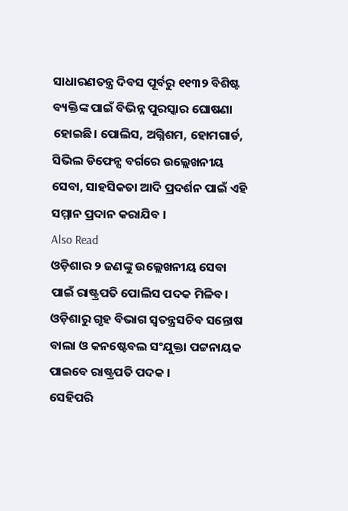ସାଧାରଣତନ୍ତ୍ର ଦିବସ ପୂର୍ବରୁ ୧୧୩୨ ବିଶିଷ୍ଟ ବ୍ୟକ୍ତିଙ୍କ ପାଇଁ ବିଭିନ୍ନ ପୁରସ୍କାର ଘୋଷଣା ହୋଇଛି। ପୋଲିସ, ଅଗ୍ନିଶମ, ହୋମଗାର୍ଡ, ସିଭିଲ ଡିଫେନ୍ସ ବର୍ଗରେ ଉଲ୍ଲେଖନୀୟ ସେବା, ସାହସିକତା ଆଦି ପ୍ରଦର୍ଶନ ପାଇଁ ଏହି ସମ୍ମାନ ପ୍ରଦାନ କରାଯିବ ।
Also Read
ଓଡ଼ିଶାର ୨ ଜଣଙ୍କୁ ଉଲ୍ଲେଖନୀୟ ସେବା ପାଇଁ ରାଷ୍ଟ୍ରପତି ପୋଲିସ ପଦକ ମିଳିବ। ଓଡ଼ିଶାରୁ ଗୃହ ବିଭାଗ ସ୍ବତନ୍ତ୍ରସଚିବ ସନ୍ତୋଷ ବାଲା ଓ କନଷ୍ଟେବଲ ସଂଯୁକ୍ତା ପଟ୍ଟନାୟକ ପାଇବେ ରାଷ୍ଟ୍ରପତି ପଦକ ।
ସେହିପରି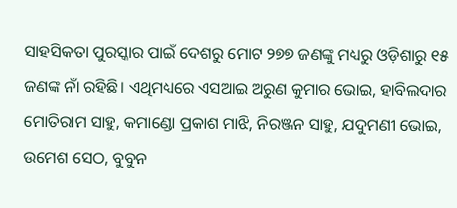ସାହସିକତା ପୁରସ୍କାର ପାଇଁ ଦେଶରୁ ମୋଟ ୨୭୭ ଜଣଙ୍କୁ ମଧ୍ୟରୁ ଓଡ଼ିଶାରୁ ୧୫ ଜଣଙ୍କ ନାଁ ରହିଛି। ଏଥିମଧ୍ୟରେ ଏସଆଇ ଅରୁଣ କୁମାର ଭୋଇ, ହାବିଲଦାର ମୋତିରାମ ସାହୁ, କମାଣ୍ଡୋ ପ୍ରକାଶ ମାଝି, ନିରଞ୍ଜନ ସାହୁ, ଯଦୁମଣୀ ଭୋଇ, ଉମେଶ ସେଠ, ବୁବୁନ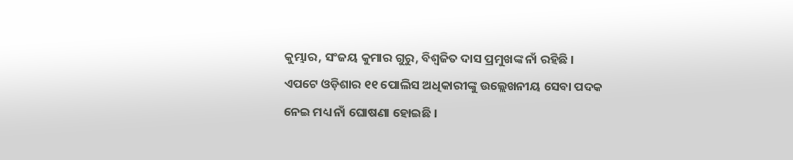କୁମ୍ଭାର, ସଂଜୟ କୁମାର ଗୁରୁ, ବିଶ୍ୱଜିତ ଦାସ ପ୍ରମୁଖଙ୍କ ନାଁ ରହିଛି ।
ଏପଟେ ଓଡ଼ିଶାର ୧୧ ପୋଲିସ ଅଧିକାରୀଙ୍କୁ ଉଲ୍ଲେଖନୀୟ ସେବା ପଦକ ନେଇ ମଧ୍ୟ ନାଁ ଘୋଷଣା ହୋଇଛି ।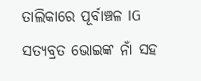ତାଲିକାରେ ପୂର୍ବାଞ୍ଚଳ IG ସତ୍ୟବ୍ରତ ଭୋଇଙ୍କ ନାଁ ସହ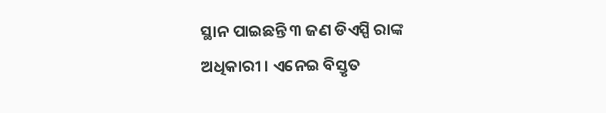ସ୍ଥାନ ପାଇଛନ୍ତି ୩ ଜଣ ଡିଏସ୍ପି ରାଙ୍କ ଅଧିକାରୀ । ଏନେଇ ବିସ୍ତୃତ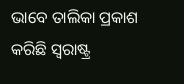ଭାବେ ତାଲିକା ପ୍ରକାଶ କରିଛି ସ୍ୱରାଷ୍ଟ୍ର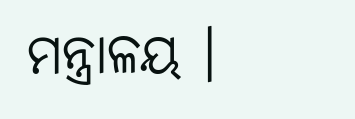ମନ୍ତ୍ରାଳୟ ।